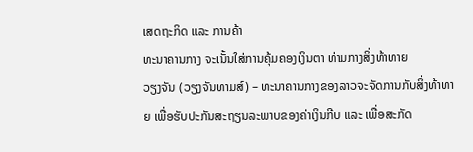ເສດຖະກິດ ແລະ ການຄ້າ
ທະນາຄານກາງ ຈະເນັ້ນໃສ່ການຄຸ້ມຄອງເງິນຕາ ທ່າມກາງສິ່ງທ້າທາຍ
ວຽງຈັນ (ວຽງຈັນທາມສ໌) – ທະນາຄານກາງຂອງລາວຈະຈັດການກັບສິ່ງທ້າທາຍ ເພື່ອຮັບປະກັນສະຖຽນລະພາບຂອງຄ່າເງິນກີບ ແລະ ເພື່ອສະກັດ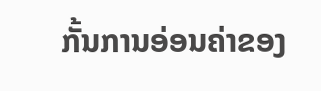ກັ້ນການອ່ອນຄ່າຂອງ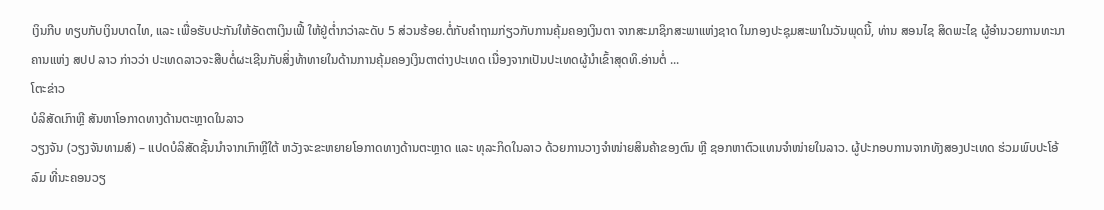ເງິນກີບ ທຽບກັບເງິນບາດໄທ, ແລະ ເພື່ອຮັບປະກັນໃຫ້ອັດຕາເງິນເຟີ້ ໃຫ້ຢູ່ຕ່ຳກວ່າລະດັບ 5 ສ່ວນຮ້ອຍ.ຕໍ່ກັບຄຳຖາມກ່ຽວກັບການຄຸ້ມຄອງເງິນຕາ ຈາກສະມາຊິກສະພາແຫ່ງຊາດ ໃນກອງປະຊຸມສະພາໃນວັນພຸດນີ້, ທ່ານ ສອນໄຊ ສິດພະໄຊ ຜູ້ອຳນວຍການທະນາຄານແຫ່ງ ສປປ ລາວ ກ່າວວ່າ ປະເທດລາວຈະສືບຕໍ່ຜະເຊີນກັບສິ່ງທ້າທາຍໃນດ້ານການຄຸ້ມຄອງເງິນຕາຕ່າງປະເທດ ເນື່ອງຈາກເປັນປະເທດຜູ້ນຳເຂົ້າສຸດທິ.ອ່ານຕໍ່ ...
ໂຕະຂ່າວ
ບໍລິສັດເກົາຫຼີ ສັນຫາໂອກາດທາງດ້ານຕະຫຼາດໃນລາວ
ວຽງຈັນ (ວຽງຈັນທາມສ໌) – ແປດບໍລິສັດຊັ້ນນຳຈາກເກົາຫຼີໃຕ້ ຫວັງຈະຂະຫຍາຍໂອກາດທາງດ້ານຕະຫຼາດ ແລະ ທຸລະກິດໃນລາວ ດ້ວຍການວາງຈຳໜ່າຍສິນຄ້າຂອງຕົນ ຫຼີ ຊອກຫາຕົວແທນຈຳໜ່າຍໃນລາວ. ຜູ້ປະກອບການຈາກທັງສອງປະເທດ ຮ່ວມພົບປະໂອ້ລົມ ທີ່ນະຄອນວຽ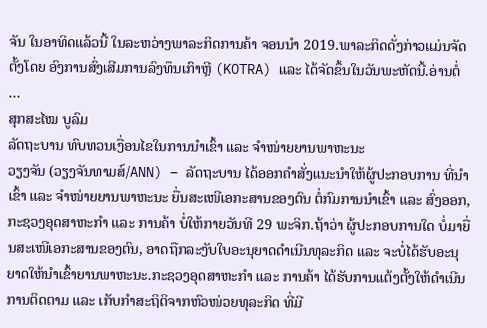ຈັນ ໃນອາທິດແລ້ວນີ້ ໃນລະຫວ່າງພາລະກິດການຄ້າ ຈອນນຳ 2019.ພາລະກິດດັ່ງກ່າວແມ່ນຈັດຕັ້ງໂດຍ ອົງການສົ່ງເສີມການລົງທຶນເກົາຫຼີ (KOTRA) ແລະ ໄດ້ຈັດຂຶ້ນໃນວັນພະຫັດນີ້.ອ່ານຕໍ່ ...
ສຸກສະໄໝ ບູລົມ
ລັດຖະບານ ທົບທວນເງື່ອນໄຂໃນການນຳເຂົ້າ ແລະ ຈຳໜ່າຍຍານພາຫະນະ
ວຽງຈັນ (ວຽງຈັນທາມສ໌/ANN) – ລັດຖະບານ ໄດ້ອອກຄຳສັ່ງແນະນຳໃຫ້ຜູ້ປະກອບການ ທີ່ນຳເຂົ້າ ແລະ ຈຳໜ່າຍຍານພາຫະນະ ຍື່ນສະເໜີເອກະສານຂອງຕົນ ຕໍ່ກົມການນຳເຂົ້າ ແລະ ສົ່ງອອກ, ກະຊວງອຸດສາຫະກຳ ແລະ ການຄ້າ ບໍ່ໃຫ້ກາຍວັນທີ 29 ພະຈິກ.ຖ້າວ່າ ຜູ້ປະກອບການໃດ ບໍ່ມາຍື່ນສະເໜີເອກະສານຂອງຕົນ, ອາດຖືກລະງັບໃບອະນຸຍາດດຳເນີນທຸລະກິດ ແລະ ຈະບໍ່ໄດ້ຮັບອະນຸຍາດໃຫ້ນຳເຂົ້າຍານພາຫະນະ.ກະຊວງອຸດສາຫະກຳ ແລະ ການຄ້າ ໄດ້ຮັບການແຕ້ງຕັ້ງໃຫ້ດຳເນີນການຕິດຕາມ ແລະ ເກັບກຳສະຖິຕິຈາກຫົວໜ່ວຍທຸລະກິດ ທີ່ມີ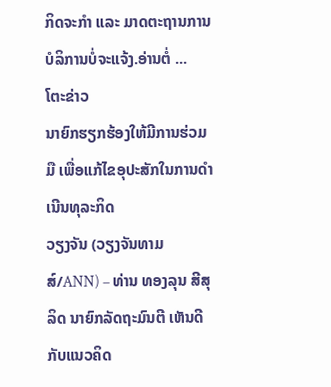ກິດຈະກຳ ແລະ ມາດຕະຖານການບໍລິການບໍ່ຈະແຈ້ງ.ອ່ານຕໍ່ ...
ໂຕະຂ່າວ
ນາຍົກຮຽກຮ້ອງໃຫ້ມີການຮ່ວມມື ເພື່ອແກ້ໄຂອຸປະສັກໃນການດຳເນີນທຸລະກິດ
ວຽງຈັນ (ວຽງຈັນທາມສ໌/ANN) – ທ່ານ ທອງລຸນ ສີສຸລິດ ນາຍົກລັດຖະມົນຕີ ເຫັນດີກັບແນວຄິດ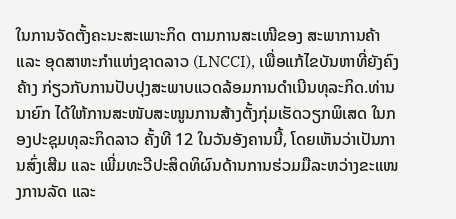ໃນການຈັດຕັ້ງຄະນະສະເພາະກິດ ຕາມການສະເໜີຂອງ ສະພາການຄ້າ ແລະ ອຸດສາຫະກຳແຫ່ງຊາດລາວ (LNCCI), ເພື່ອແກ້ໄຂບັນຫາທີ່ຍັງຄົງຄ້າງ ກ່ຽວກັບການປັບປຸງສະພາບແວດລ້ອມການດຳເນີນທຸລະກິດ.ທ່ານນາຍົກ ໄດ້ໃຫ້ການສະໜັບສະໜູນການສ້າງຕັ້ງກຸ່ມເຮັດວຽກພິເສດ ໃນກອງປະຊຸມທຸລະກິດລາວ ຄັ້ງທີ 12 ໃນວັນອັງຄານນີ້, ໂດຍເຫັນວ່າເປັນການສົ່ງເສີມ ແລະ ເພີ່ມທະວີປະສິດທິຜົນດ້ານການຮ່ວມມືລະຫວ່າງຂະແໜງການລັດ ແລະ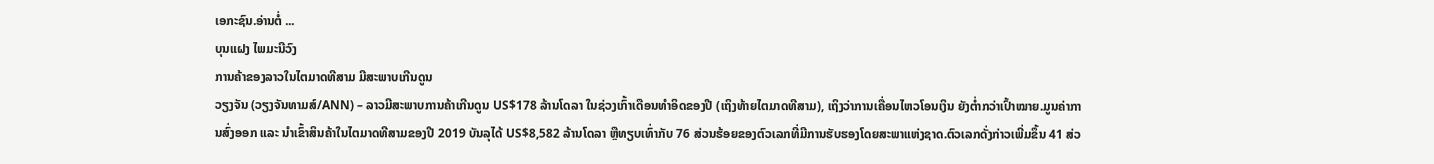ເອກະຊົນ.ອ່ານຕໍ່ ...
ບຸນແຝງ ໄພມະນີວົງ
ການຄ້າຂອງລາວໃນໄຕມາດທີສາມ ມີສະພາບເກີນດູນ
ວຽງຈັນ (ວຽງຈັນທາມສ໌/ANN) – ລາວມີສະພາບການຄ້າເກີນດູນ US$178 ລ້ານໂດລາ ໃນຊ່ວງເກົ້າເດືອນທຳອິດຂອງປີ (ເຖິງທ້າຍໄຕມາດທີສາມ), ເຖິງວ່າການເຄື່ອນໄຫວໂອນເງິນ ຍັງຕ່ຳກວ່າເປົ້າໝາຍ.ມູນຄ່າການສົ່ງອອກ ແລະ ນຳເຂົ້າສິນຄ້າໃນໄຕມາດທີສາມຂອງປີ 2019 ບັນລຸໄດ້ US$8,582 ລ້ານໂດລາ ຫຼືທຽບເທົ່າກັບ 76 ສ່ວນຮ້ອຍຂອງຕົວເລກທີ່ມີການຮັບຮອງໂດຍສະພາແຫ່ງຊາດ.ຕົວເລກດັ່ງກ່າວເພີ່ມຂຶ້ນ 41 ສ່ວ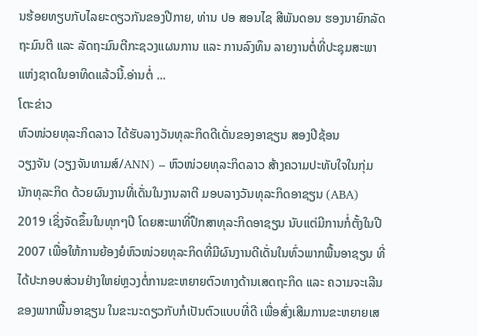ນຮ້ອຍທຽບກັບໄລຍະດຽວກັນຂອງປີກາຍ, ທ່ານ ປອ ສອນໄຊ ສີພັນດອນ ຮອງນາຍົກລັດຖະມົນຕີ ແລະ ລັດຖະມົນຕີກະຊວງແຜນການ ແລະ ການລົງທຶນ ລາຍງານຕໍ່ທີ່ປະຊຸມສະພາແຫ່ງຊາດໃນອາທິດແລ້ວນີ້.ອ່ານຕໍ່ ...
ໂຕະຂ່າວ
ຫົວໜ່ວຍທຸລະກິດລາວ ໄດ້ຮັບລາງວັນທຸລະກິດດີເດັ່ນຂອງອາຊຽນ ສອງປີຊ້ອນ
ວຽງຈັນ (ວຽງຈັນທາມສ໌/ANN) – ຫົວໜ່ວຍທຸລະກິດລາວ ສ້າງຄວາມປະທັບໃຈໃນກຸ່ມນັກທຸລະກິດ ດ້ວຍຜົນງານທີ່ເດັ່ນໃນງານລາຕີ ມອບລາງວັນທຸລະກິດອາຊຽນ (ABA) 2019 ເຊິ່ງຈັດຂຶ້ນໃນທຸກໆປີ ໂດຍສະພາທີ່ປຶກສາທຸລະກິດອາຊຽນ ນັບແຕ່ມີການກໍ່ຕັ້ງໃນປີ 2007 ເພື່ອໃຫ້ການຍ້ອງຍໍຫົວໜ່ວຍທຸລະກິດທີ່ມີຜົນງານດີເດັ່ນໃນທົ່ວພາກພື້ນອາຊຽນ ທີ່ໄດ້ປະກອບສ່ວນຢ່າງໃຫຍ່ຫຼວງຕໍ່ການຂະຫຍາຍຕົວທາງດ້ານເສດຖະກິດ ແລະ ຄວາມຈະເລີນຂອງພາກພື້ນອາຊຽນ ໃນຂະນະດຽວກັບກໍເປັນຕົວແບບທີ່ດີ ເພື່ອສົ່ງເສີມການຂະຫຍາຍເສ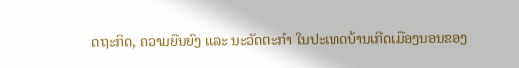ດຖະກິດ, ຄວາມຍືນຍົງ ແລະ ນະວັດຕະກຳ ໃນປະເທດບ້ານເກີດເມືອງນອນຂອງ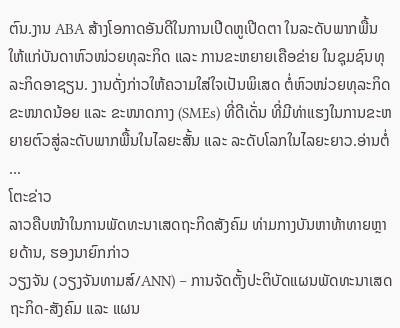ຕົນ.ງານ ABA ສ້າງໂອກາດອັນດີໃນການເປີດຫູເປີດຕາ ໃນລະດັບພາກພື້ນ ໃຫ້ແກ່ບັນດາຫົວໜ່ວຍທຸລະກິດ ແລະ ການຂະຫຍາຍເຄືອຂ່າຍ ໃນຊຸມຊົນທຸລະກິດອາຊຽນ. ງານດັ່ງກ່າວໃຫ້ຄວາມໃສ່ໃຈເປັນພິເສດ ຕໍ່ຫົວໜ່ວຍທຸລະກິດຂະໜາດນ້ອຍ ແລະ ຂະໜາດກາງ (SMEs) ທີ່ດີເດັ່ນ ທີ່ມີທ່າແຮງໃນການຂະຫຍາຍຕົວສູ່ລະດັບພາກພື້ນໃນໄລຍະສັ້ນ ແລະ ລະດັບໂລກໃນໄລຍະຍາວ.ອ່ານຕໍ່ ...
ໂຕະຂ່າວ
ລາວຄືບໜ້າໃນການພັດທະນາເສດຖະກິດສັງຄົມ ທ່າມກາງບັນຫາທ້າທາຍຫຼາຍດ້ານ, ຮອງນາຍົກກ່າວ
ວຽງຈັນ (ວຽງຈັນທາມສ໌/ANN) – ການຈັດຕັ້ງປະຕິບັດແຜນພັດທະນາເສດຖະກິດ-ສັງຄົມ ແລະ ແຜນ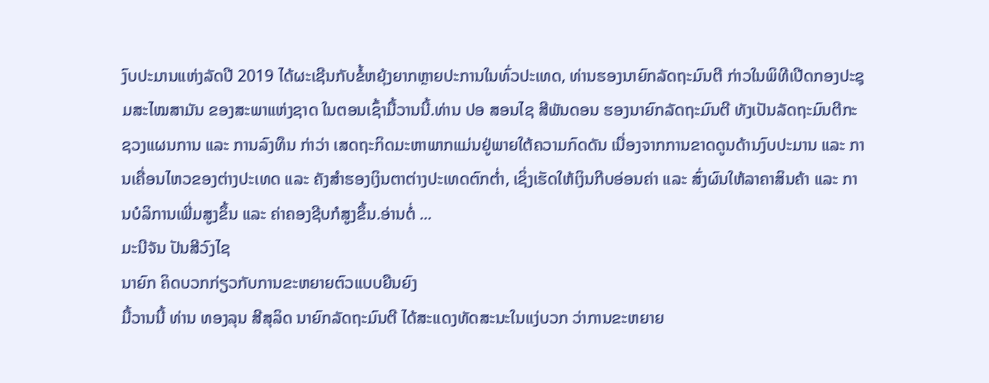ງົບປະມານແຫ່ງລັດປີ 2019 ໄດ້ຜະເຊີນກັບຂໍ້ຫຍຸ້ງຍາກຫຼາຍປະການໃນທົ່ວປະເທດ, ທ່ານຮອງນາຍົກລັດຖະມົນຕີ ກ່າວໃນພິທີເປີດກອງປະຊຸມສະໄໝສາມັນ ຂອງສະພາແຫ່ງຊາດ ໃນຕອນເຊົ້າມື້ວານນີ້.ທ່ານ ປອ ສອນໄຊ ສີພັນດອນ ຮອງນາຍົກລັດຖະມົນຕີ ທັງເປັນລັດຖະມົນຕີກະຊວງແຜນການ ແລະ ການລົງທຶນ ກ່າວ່າ ເສດຖະກິດມະຫາພາກແມ່ນຢູ່ພາຍໃຕ້ຄວາມກົດດັນ ເນື່ອງຈາກການຂາດດູນດ້ານງົບປະມານ ແລະ ການເຄື່ອນໄຫວຂອງຕ່າງປະເທດ ແລະ ຄັງສຳຮອງເງິນຕາຕ່າງປະເທດຕົກຕ່ຳ, ເຊິ່ງເຮັດໃຫ້ເງິນກີບອ່ອນຄ່າ ແລະ ສົ່ງຜົນໃຫ້ລາຄາສິນຄ້າ ແລະ ການບໍລິການເພີ່ມສູງຂຶ້ນ ແລະ ຄ່າຄອງຊີບກໍສູງຂຶ້ນ.ອ່ານຕໍ່ ...
ມະນີຈັນ ປັນສີວົງໄຊ
ນາຍົກ ຄິດບວກກ່ຽວກັບການຂະຫຍາຍຕົວແບບຍືນຍົງ
ມື້ວານນີ້ ທ່ານ ທອງລຸນ ສີສຸລິດ ນາຍົກລັດຖະມົນຕີ ໄດ້ສະແດງທັດສະນະໃນແງ່ບວກ ວ່າການຂະຫຍາຍ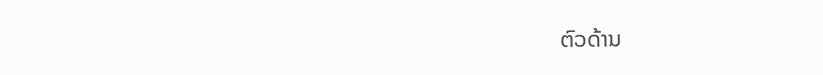ຕົວດ້ານ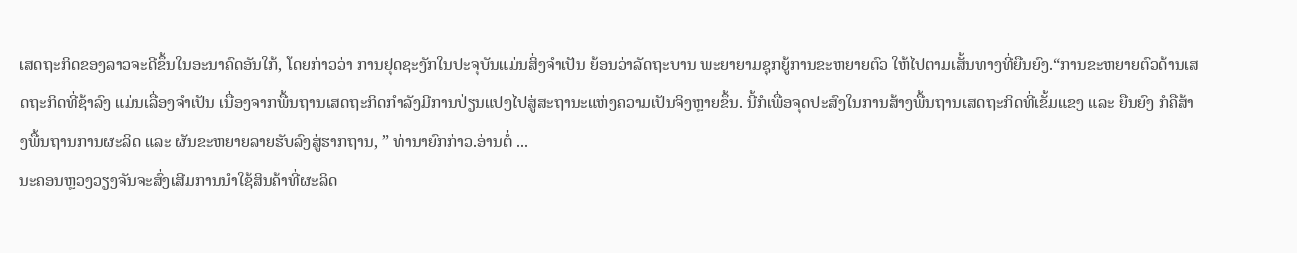ເສດຖະກິດຂອງລາວຈະດີຂຶ້ນໃນອະນາຄົດອັນໃກ້, ໂດຍກ່າວວ່າ ການຢຸດຊະງັກໃນປະຈຸບັນແມ່ນສິ່ງຈຳເປັນ ຍ້ອນວ່າລັດຖະບານ ພະຍາຍາມຊຸກຍູ້ການຂະຫຍາຍຕົວ ໃຫ້ໄປຕາມເສັ້ນທາງທີ່ຍືນຍົງ.“ການຂະຫຍາຍຕົວດ້ານເສດຖະກິດທີ່ຊ້າລົງ ແມ່ນເລື່ອງຈຳເປັນ ເນື່ອງຈາກພື້ນຖານເສດຖະກິດກຳລັງມີການປ່ຽນແປງໄປສູ່ສະຖານະແຫ່ງຄວາມເປັນຈິງຫຼາຍຂຶ້ນ. ນີ້ກໍເພື່ອຈຸດປະສົງໃນການສ້າງພື້ນຖານເສດຖະກິດທີ່ເຂັ້ມແຂງ ແລະ ຍືນຍົງ ກໍຄືສ້າງພື້ນຖານການຜະລິດ ແລະ ຜັນຂະຫຍາຍລາຍຮັບລົງສູ່ຮາກຖານ, ” ທ່ານາຍົກກ່າວ.ອ່ານຕໍ່ ...
ນະຄອນຫຼວງວຽງຈັນຈະສົ່ງເສີມການນຳໃຊ້ສິນຄ້າທີ່ຜະລິດ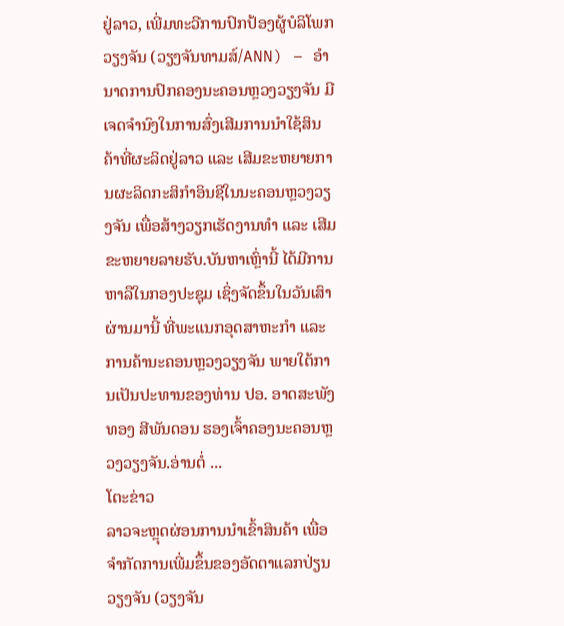ຢູ່ລາວ, ເພີ່ມທະວີການປົກປ້ອງຜູ້ບໍລິໂພກ
ວຽງຈັນ (ວຽງຈັນທາມສ໌/ANN) – ອຳນາດການປົກຄອງນະຄອນຫຼວງວຽງຈັນ ມີເຈດຈຳນົງໃນການສົ່ງເສີມການນຳໃຊ້ສິນຄ້າທີ່ຜະລິດຢູ່ລາວ ແລະ ເສີມຂະຫຍາຍການຜະລິດກະສິກຳອິນຊີໃນນະຄອນຫຼວງວຽງຈັນ ເພື່ອສ້າງວຽກເຮັດງານທຳ ແລະ ເສີມຂະຫຍາຍລາຍຮັບ.ບັນຫາເຫຼົ່ານີ້ ໄດ້ມີການຫາລືໃນກອງປະຊຸມ ເຊິ່ງຈັດຂຶ້ນໃນວັນເສົາຜ່ານມານີ້ ທີ່ພະແນກອຸດສາຫະກຳ ແລະ ການຄ້ານະຄອນຫຼວງວຽງຈັນ ພາຍໃຕ້ການເປັນປະທານຂອງທ່ານ ປອ. ອາດສະພັງທອງ ສີພັນດອນ ຮອງເຈົ້າຄອງນະຄອນຫຼວງວຽງຈັນ.ອ່ານຕໍ່ ...
ໂຕະຂ່າວ
ລາວຈະຫຼຸດຜ່ອນການນຳເຂົ້າສິນຄ້າ ເພື່ອຈຳກັດການເພີ່ມຂຶ້ນຂອງອັດຕາແລກປ່ຽນ
ວຽງຈັນ (ວຽງຈັນ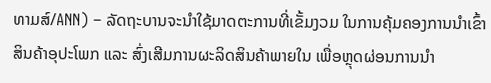ທາມສ໌/ANN) – ລັດຖະບານຈະນຳໃຊ້ມາດຕະການທີ່ເຂັ້ມງວມ ໃນການຄຸ້ມຄອງການນຳເຂົ້າສິນຄ້າອຸປະໂພກ ແລະ ສົ່ງເສີມການຜະລິດສິນຄ້າພາຍໃນ ເພື່ອຫຼຸດຜ່ອນການນຳ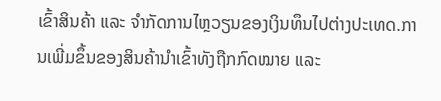ເຂົ້າສິນຄ້າ ແລະ ຈຳກັດການໄຫຼວຽນຂອງເງິນທຶນໄປຕ່າງປະເທດ.ການເພີ່ມຂຶ້ນຂອງສິນຄ້ານຳເຂົ້າທັງຖືກກົດໝາຍ ແລະ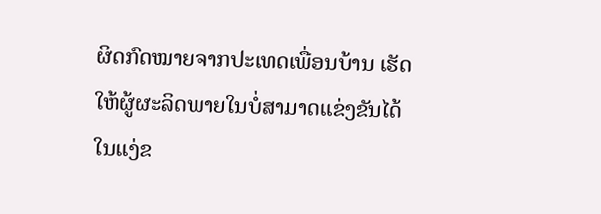ຜິດກົດໝາຍຈາກປະເທດເພື່ອນບ້ານ ເຮັດໃຫ້ຜູ້ຜະລິດພາຍໃນບໍ່ສາມາດແຂ່ງຂັນໄດ້ໃນແງ່ຂ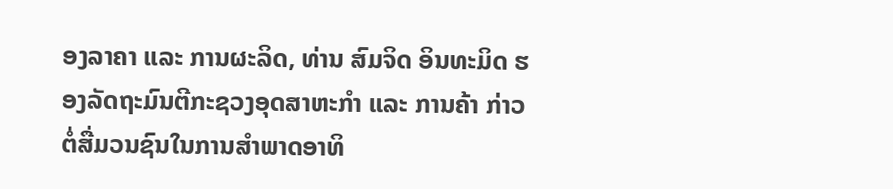ອງລາຄາ ແລະ ການຜະລິດ, ທ່ານ ສົມຈິດ ອິນທະມິດ ຮອງລັດຖະມົນຕີກະຊວງອຸດສາຫະກຳ ແລະ ການຄ້າ ກ່າວຕໍ່ສື່ມວນຊົນໃນການສຳພາດອາທິ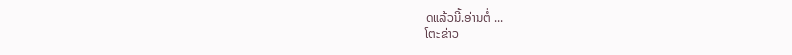ດແລ້ວນີ້.ອ່ານຕໍ່ ...
ໂຕະຂ່າວ